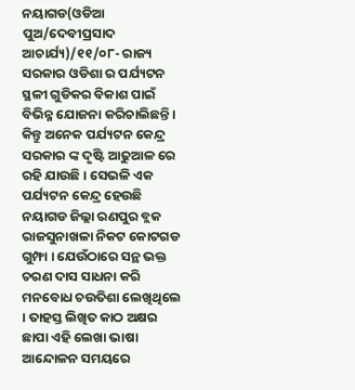ନୟାଗଡ(ଓଡିଆ ପୁଅ/ଦେବୀପ୍ରସାଦ ଆଚାର୍ଯ୍ୟ)/୧୧/୦୮- ରାଜ୍ୟ ସରକାର ଓଡିଶା ର ପର୍ଯ୍ୟଟନ ସ୍ଥଳୀ ଗୁଡିକର ବିକାଶ ପାଇଁ ବିଭିନ୍ନ ଯୋଜନା କରିଚାଲିଛନ୍ତି । କିନ୍ତୁ ଅନେକ ପର୍ଯ୍ୟଟନ କେନ୍ଦ୍ର ସରକାର ଙ୍କ ଦୃଷ୍ଟି ଆଢୁଆଳ ରେ ରହି ଯାଉଛି । ସେଭଳି ଏକ ପର୍ଯ୍ୟଟନ କେନ୍ଦ୍ର ହେଉଛି ନୟାଗଡ ଜିଲ୍ଲା ରଣପୁର ବ୍ଲକ ରାଜସୁନାଖଳା ନିକଟ କୋଟଗଡ ଗୁମ୍ଫା । ଯେଉଁଠାରେ ସନ୍ଥ ଭକ୍ତ ଚରଣ ଦାସ ସାଧନା କରି ମନବୋଧ ଚଉତିଶା ଲେଖିଥିଲେ । ତାହସ୍ତ ଲିଖିତ କାଠ ଅକ୍ଷର ଛାପା ଏହି ଲେଖା ଭାଷା ଆନ୍ଦୋଳନ ସମୟରେ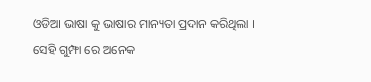ଓଡିଆ ଭାଷା କୁ ଭାଷାର ମାନ୍ୟତା ପ୍ରଦାନ କରିଥିଲା ।
ସେହି ଗୁମ୍ଫା ରେ ଅନେକ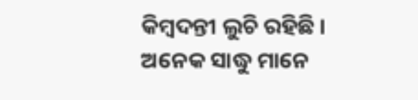କିମ୍ବଦନ୍ତୀ ଲୁଚି ରହିଛି । ଅନେକ ସାଦ୍ଧୁ ମାନେ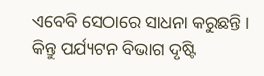ଏବେବି ସେଠାରେ ସାଧନା କରୁଛନ୍ତି । କିନ୍ତୁ ପର୍ଯ୍ୟଟନ ବିଭାଗ ଦୃଷ୍ଟି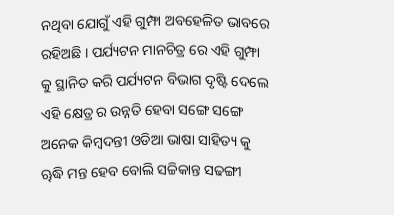ନଥିବା ଯୋଗୁଁ ଏହି ଗୁମ୍ଫା ଅବହେଳିତ ଭାବରେ ରହିଅଛି । ପର୍ଯ୍ୟଟନ ମାନଚିତ୍ର ରେ ଏହି ଗୁମ୍ଫା କୁ ସ୍ଥାନିତ କରି ପର୍ଯ୍ୟଟନ ବିଭାଗ ଦୃଷ୍ଟି ଦେଲେ ଏହି କ୍ଷେତ୍ର ର ଉନ୍ନତି ହେବା ସଙ୍ଗେ ସଙ୍ଗେ ଅନେକ କିମ୍ବଦନ୍ତୀ ଓଡିଆ ଭାଷା ସାହିତ୍ୟ କୁ ୠଦ୍ଧି ମନ୍ତ ହେବ ବୋଲି ସଚ୍ଚିକାନ୍ତ ସଢଙ୍ଗୀ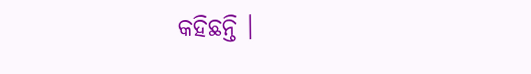କହିଛନ୍ତି ।